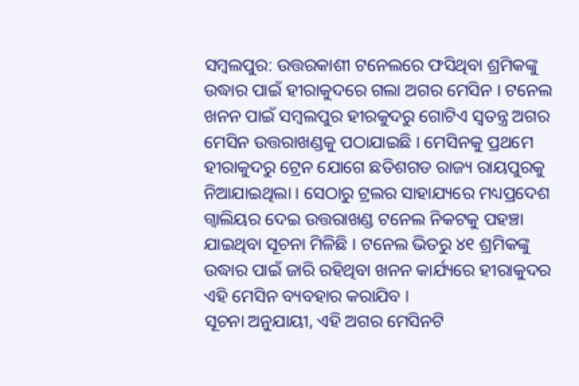ସମ୍ବଲପୁର: ଉତ୍ତରକାଶୀ ଟନେଲରେ ଫସିଥିବା ଶ୍ରମିକଙ୍କୁ ଉଦ୍ଧାର ପାଇଁ ହୀରାକୁଦରେ ଗଲା ଅଗର ମେସିନ । ଟନେଲ ଖନନ ପାଇଁ ସମ୍ବଲପୁର ହୀରକୁଦରୁ ଗୋଟିଏ ସ୍ବତନ୍ତ୍ର ଅଗର ମେସିନ ଉତ୍ତରାଖଣ୍ଡକୁ ପଠାଯାଇଛି । ମେସିନକୁ ପ୍ରଥମେ ହୀରାକୁଦରୁ ଟ୍ରେନ ଯୋଗେ ଛତିଶଗଡ ରାଜ୍ୟ ରାୟପୁରକୁ ନିଆଯାଇଥିଲା । ସେଠାରୁ ଟ୍ରଲର ସାହାଯ୍ୟରେ ମଧ୍ୟପ୍ରଦେଶ ଗ୍ବାଲିୟର ଦେଇ ଉତ୍ତରାଖଣ୍ଡ ଟନେଲ ନିକଟକୁ ପହଞ୍ଚା ଯାଇଥିବା ସୂଚନା ମିଳିଛି । ଟନେଲ ଭିତରୁ ୪୧ ଶ୍ରମିକଙ୍କୁ ଉଦ୍ଧାର ପାଇଁ ଜାରି ରହିଥିବା ଖନନ କାର୍ଯ୍ୟରେ ହୀରାକୁଦର ଏହି ମେସିନ ବ୍ୟବହାର କରାଯିବ ।
ସୂଚନା ଅନୁଯାୟୀ, ଏହି ଅଗର ମେସିନଟି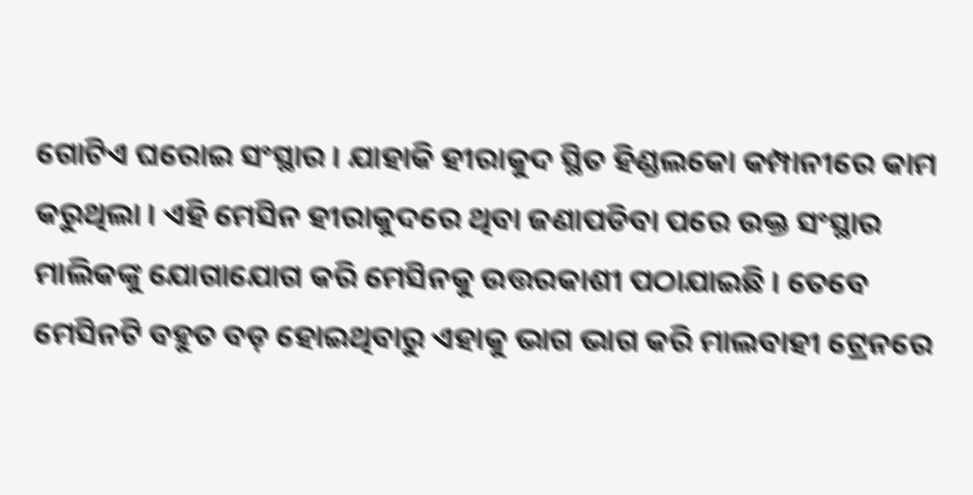ଗୋଟିଏ ଘରୋଇ ସଂସ୍ଥାର । ଯାହାକି ହୀରାକୁଦ ସ୍ଥିତ ହିଣ୍ଡଲକୋ କମ୍ପାନୀରେ କାମ କରୁଥିଲା । ଏହି ମେସିନ ହୀରାକୁଦରେ ଥିବା ଜଣାପଡିବା ପରେ ଉକ୍ତ ସଂସ୍ଥାର ମାଲିକଙ୍କୁ ଯୋଗାଯୋଗ କରି ମେସିନକୁ ଉତ୍ତରକାଶୀ ପଠାଯାଇଛି । ତେବେ ମେସିନଟି ବହୁତ ବଡ଼ ହୋଇଥିବାରୁ ଏହାକୁ ଭାଗ ଭାଗ କରି ମାଲବାହୀ ଟ୍ରେନରେ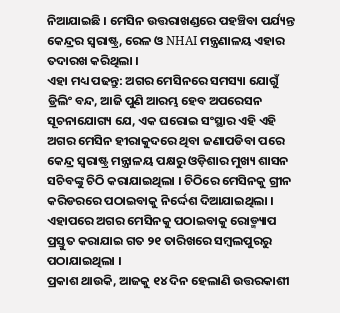ନିଆଯାଇଛି । ମେସିନ ଉତ୍ତରାଖଣ୍ଡରେ ପହଞ୍ଚିବା ପର୍ଯ୍ୟନ୍ତ କେନ୍ଦ୍ରର ସ୍ଵରାଷ୍ଟ୍ର, ରେଳ ଓ NHAI ମନ୍ତ୍ରଣାଳୟ ଏହାର ତଦାରଖ କରିଥିଲା ।
ଏହା ମଧ୍ୟ ପଢନ୍ତୁ: ଅଗର ମେସିନରେ ସମସ୍ୟା ଯୋଗୁଁ ଡ୍ରିଲିଂ ବନ୍ଦ, ଆଜି ପୁଣି ଆରମ୍ଭ ହେବ ଅପରେସନ
ସୂଚନାଯୋଗ୍ୟ ଯେ, ଏକ ଘରୋଇ ସଂସ୍ଥାର ଏହି ଏହି ଅଗର ମେସିନ ହୀରାକୁଦରେ ଥିବା ଜଣାପଡିବା ପରେ କେନ୍ଦ୍ର ସ୍ଵରାଷ୍ଟ୍ର ମନ୍ତ୍ରାଳୟ ପକ୍ଷରୁ ଓଡ଼ିଶାର ମୁଖ୍ୟ ଶାସନ ସଚିବଙ୍କୁ ଚିଠି କରାଯାଇଥିଲା । ଚିଠିରେ ମେସିନକୁ ଗ୍ରୀନ କରିଡରରେ ପଠାଇବାକୁ ନିର୍ଦ୍ଦେଶ ଦିଆଯାଇଥିଲା । ଏହାପରେ ଅଗର ମେସିନକୁ ପଠାଇବାକୁ ରୋଡ୍ମ୍ୟାପ ପ୍ରସ୍ତୁତ କରାଯାଇ ଗତ ୨୧ ତାରିଖରେ ସମ୍ବଲପୁରରୁ ପଠାଯାଇଥିଲା ।
ପ୍ରକାଶ ଥାଉକି, ଆଜକୁ ୧୪ ଦିନ ହେଲାଣି ଉତ୍ତରକାଶୀ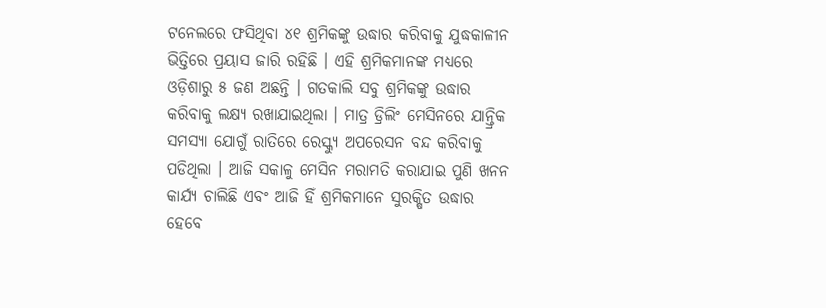ଟନେଲରେ ଫସିଥିବା ୪୧ ଶ୍ରମିକଙ୍କୁ ଉଦ୍ଧାର କରିବାକୁ ଯୁଦ୍ଧକାଳୀନ ଭିତ୍ତିରେ ପ୍ରୟାସ ଜାରି ରହିଛି । ଏହି ଶ୍ରମିକମାନଙ୍କ ମଧ୍ୟରେ ଓଡ଼ିଶାରୁ ୫ ଜଣ ଅଛନ୍ତି । ଗତକାଲି ସବୁ ଶ୍ରମିକଙ୍କୁ ଉଦ୍ଧାର କରିବାକୁ ଲକ୍ଷ୍ୟ ରଖାଯାଇଥିଲା । ମାତ୍ର ଡ୍ରିଲିଂ ମେସିନରେ ଯାନ୍ତ୍ରିକ ସମସ୍ୟା ଯୋଗୁଁ ରାତିରେ ରେସ୍କ୍ୟୁ ଅପରେସନ ବନ୍ଦ କରିବାକୁ ପଡିଥିଲା । ଆଜି ସକାଳୁ ମେସିନ ମରାମତି କରାଯାଇ ପୁଣି ଖନନ କାର୍ଯ୍ୟ ଚାଲିଛି ଏବଂ ଆଜି ହିଁ ଶ୍ରମିକମାନେ ସୁରକ୍ଷିତ ଉଦ୍ଧାର ହେବେ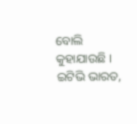ବୋଲି କୁହାଯାଉଛି ।
ଇଟିଭି ଭାରତ,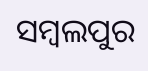ସମ୍ବଲପୁର